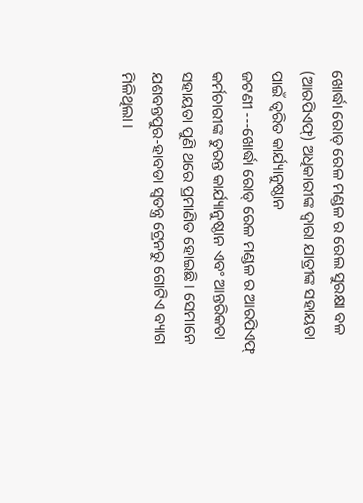ଖୋର୍ଦ୍ଧା ରୋଡ୍ ରେଳ ମଣ୍ଡଳ ର ରେଲ ସୁରକ୍ଷା ବଳ (ଆରପିଏଫ୍) ଅଧିକାରୀଙ୍କ ଦ୍ବାରା ଯାତ୍ରୀଙ୍କ ସହାୟତା ପାଇଁ ତ୍ୱରିତ କାର୍ଯ୍ୟାନୁଷ୍ଠାନ
ଜଟଣୀ ---ଖୋର୍ଦ୍ଧା ରୋଡ୍ ରେଳ ମଣ୍ଡଳ ର ଆରପିଏଫ୍ କର୍ମଚାରୀଙ୍କ ତୁରନ୍ତ କାର୍ଯ୍ୟାନୁଷ୍ଠାନ ଏବଂ ଆନ୍ତରିକତା ସହାୟତା ପୁଣି ଥରେ ପ୍ରମାଣିତ ହୋଇଛି । ସେମାନେ ଯଶବନ୍ତପୁର-ହାବଡା ସ୍ୱତନ୍ତ୍ର ଟ୍ରେନରୁ ଗୋଟିଏ ବ୍ୟାଗ ମିଳିଥିଲା ।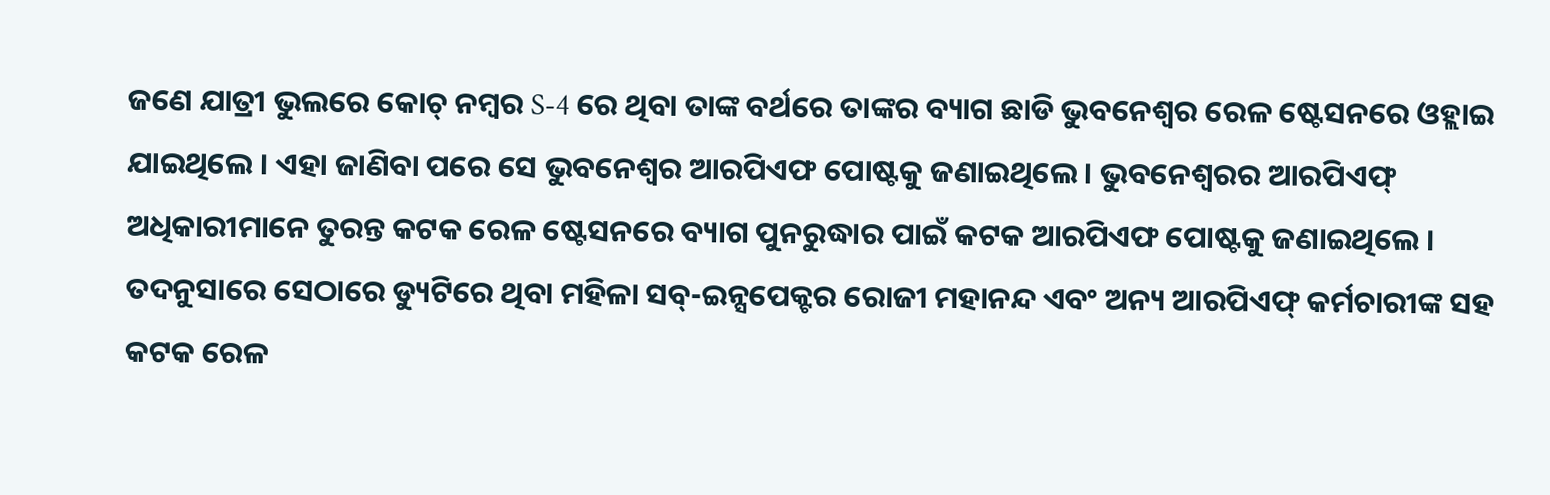ଜଣେ ଯାତ୍ରୀ ଭୁଲରେ କୋଚ୍ ନମ୍ବର S-4 ରେ ଥିବା ତାଙ୍କ ବର୍ଥରେ ତାଙ୍କର ବ୍ୟାଗ ଛାଡି ଭୁବନେଶ୍ୱର ରେଳ ଷ୍ଟେସନରେ ଓହ୍ଲାଇ ଯାଇଥିଲେ । ଏହା ଜାଣିବା ପରେ ସେ ଭୁବନେଶ୍ୱର ଆରପିଏଫ ପୋଷ୍ଟକୁ ଜଣାଇଥିଲେ। ଭୁବନେଶ୍ୱରର ଆରପିଏଫ୍ ଅଧିକାରୀମାନେ ତୁରନ୍ତ କଟକ ରେଳ ଷ୍ଟେସନରେ ବ୍ୟାଗ ପୁନରୁଦ୍ଧାର ପାଇଁ କଟକ ଆରପିଏଫ ପୋଷ୍ଟକୁ ଜଣାଇଥିଲେ । ତଦନୁସାରେ ସେଠାରେ ଡ୍ୟୁଟିରେ ଥିବା ମହିଳା ସବ୍-ଇନ୍ସପେକ୍ଟର ରୋଜୀ ମହାନନ୍ଦ ଏବଂ ଅନ୍ୟ ଆରପିଏଫ୍ କର୍ମଚାରୀଙ୍କ ସହ କଟକ ରେଳ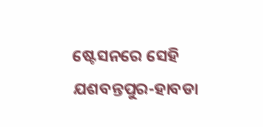ଷ୍ଟେସନରେ ସେହି ଯଶବନ୍ତପୁର-ହାବଡା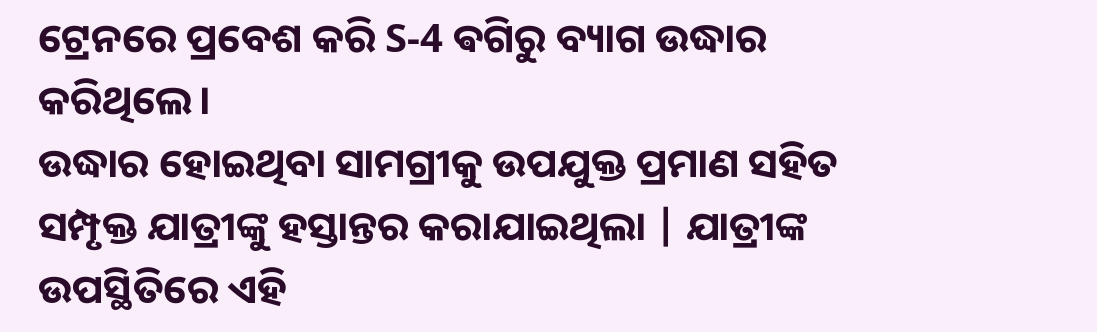ଟ୍ରେନରେ ପ୍ରବେଶ କରି S-4 ଵଗିରୁ ବ୍ୟାଗ ଉଦ୍ଧାର କରିଥିଲେ।
ଉଦ୍ଧାର ହୋଇଥିବା ସାମଗ୍ରୀକୁ ଉପଯୁକ୍ତ ପ୍ରମାଣ ସହିତ ସମ୍ପୃକ୍ତ ଯାତ୍ରୀଙ୍କୁ ହସ୍ତାନ୍ତର କରାଯାଇଥିଲା | ଯାତ୍ରୀଙ୍କ ଉପସ୍ଥିତିରେ ଏହି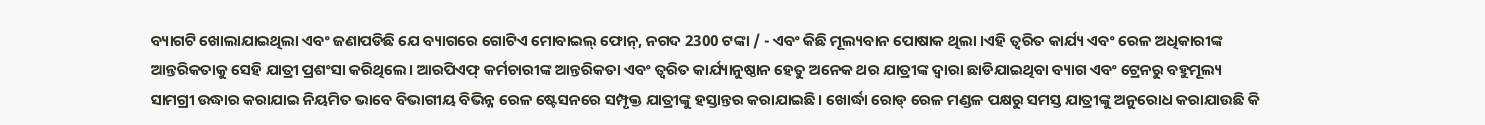ବ୍ୟାଗଟି ଖୋଲାଯାଇଥିଲା ଏବଂ ଜଣାପଡିଛି ଯେ ବ୍ୟାଗରେ ଗୋଟିଏ ମୋବାଇଲ୍ ଫୋନ୍, ନଗଦ 2300 ଟଙ୍କା / - ଏବଂ କିଛି ମୂଲ୍ୟବାନ ପୋଷାକ ଥିଲା ।ଏହି ତ୍ୱରିତ କାର୍ଯ୍ୟ ଏବଂ ରେଳ ଅଧିକାରୀଙ୍କ ଆନ୍ତରିକତାକୁ ସେହି ଯାତ୍ରୀ ପ୍ରଶଂସା କରିଥିଲେ। ଆରପିଏଫ୍ କର୍ମଚାରୀଙ୍କ ଆନ୍ତରିକତା ଏବଂ ତ୍ୱରିତ କାର୍ଯ୍ୟାନୁଷ୍ଠାନ ହେତୁ ଅନେକ ଥର ଯାତ୍ରୀଙ୍କ ଦ୍ବାରା ଛାଡିଯାଇଥିବା ବ୍ୟାଗ ଏବଂ ଟ୍ରେନରୁ ବହୁମୂଲ୍ୟ ସାମଗ୍ରୀ ଉଦ୍ଧାର କରାଯାଇ ନିୟମିତ ଭାବେ ବିଭାଗୀୟ ବିଭିନ୍ନ ରେଳ ଷ୍ଟେସନରେ ସମ୍ପୃକ୍ତ ଯାତ୍ରୀଙ୍କୁ ହସ୍ତାନ୍ତର କରାଯାଇଛି। ଖୋର୍ଦ୍ଧା ରୋଡ୍ ରେଳ ମଣ୍ଡଳ ପକ୍ଷରୁ ସମସ୍ତ ଯାତ୍ରୀଙ୍କୁ ଅନୁରୋଧ କରାଯାଉଛି କି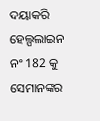ଦୟାକରି ହେଲ୍ପଲାଇନ ନଂ 182 କୁ ସେମାନଙ୍କର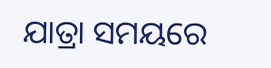ଯାତ୍ରା ସମୟରେ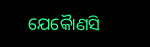ଯେକୋୖଣସି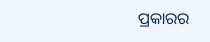ପ୍ରକାରର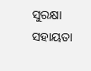ସୁରକ୍ଷା ସହାୟତା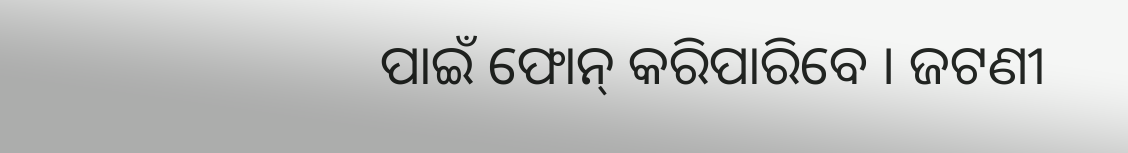ପାଇଁ ଫୋନ୍ କରିପାରିବେ । ଜଟଣୀ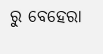ରୁ ବେହେରା